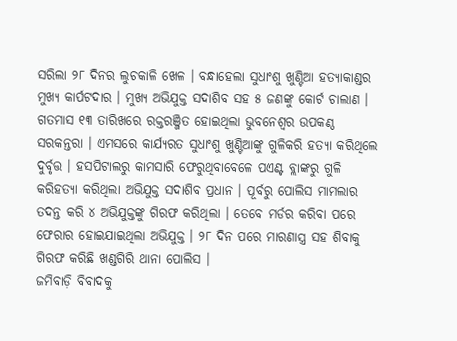ସରିଲା ୨୮ ଦିନର ଲୁଚକାଳି ଖେଳ । ବନ୍ଧାହେଲା ସୁଧାଂଶୁ ଖୁଣ୍ଟିଆ ହତ୍ୟାକାଣ୍ଡର ମୁଖ୍ୟ କାର୍ପଟଦାର । ମୁଖ୍ୟ ଅଭିଯୁକ୍ତ ସଦାଶିବ ସହ ୫ ଜଣଙ୍କୁ କୋର୍ଟ ଚାଲାଣ । ଗତମାସ ୧୩ ତାରିଖରେ ରକ୍ତରଞ୍ଜିତ ହୋଇଥିଲା ଭୁବନେଶ୍ବର ଉପକଣ୍ଠ ସରକନ୍ତରା । ଏମସରେ କାର୍ଯ୍ୟରତ ସୁଧାଂଶୁ ଖୁଣ୍ଟିଆଙ୍କୁ ଗୁଳିକରି ହତ୍ୟା କରିଥିଲେ ଦୁର୍ବୃତ୍ତ । ହସପିଟାଲରୁ କାମସାରି ଫେରୁଥିବାବେଳେ ପଏଣ୍ଟ ବ୍ଲାଙ୍କରୁ ଗୁଳି କରିହତ୍ଯା କରିଥିଲା ଅଭିଯୁକ୍ତ ସଦାଶିବ ପ୍ରଧାନ । ପୂର୍ବରୁ ପୋଲିସ ମାମଲାର ତଦନ୍ତ କରି ୪ ଅଭିଯୁକ୍ତଙ୍କୁ ଗିରଫ କରିଥିଲା । ତେବେ ମର୍ଡର କରିବା ପରେ ଫେରାର ହୋଇଯାଇଥିଲା ଅଭିଯୁକ୍ତ । ୨୮ ଦିନ ପରେ ମାରଣାସ୍ତ୍ର ସହ ଶିବାକୁ ଗିରଫ କରିଛି ଖଣ୍ଡଗିରି ଥାନା ପୋଲିସ ।
ଜମିବାଡ଼ି ବିବାଦକୁ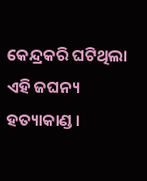କେନ୍ଦ୍ରକରି ଘଟିଥିଲା ଏହି ଜଘନ୍ୟ ହତ୍ୟାକାଣ୍ଡ ।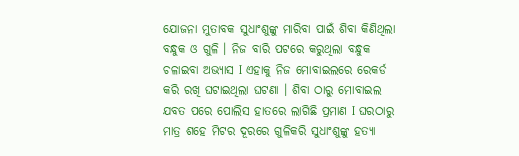ଯୋଜନା ମୁତାବକ ସୁଧାଂଶୁଙ୍କୁ ମାରିବା ପାଇଁ ଶିବା କିଣିଥିଲା ବନ୍ଧୁକ ଓ ଗୁଳି । ନିଜ ବାରି ପଟରେ କରୁଥିଲା ବନ୍ଧୁକ ଚଳାଇବା ଅଭ୍ୟାସ I ଏହାକୁ ନିଜ ମୋବାଇଲରେ ରେକର୍ଡ କରି ରଖି ଘଟାଇଥିଲା ଘଟଣା । ଶିବା ଠାରୁ ମୋବାଇଲ ଯବତ ପରେ ପୋଲିସ ହାତରେ ଲାଗିଛି ପ୍ରମାଣ I ଘରଠାରୁ ମାତ୍ର ଶହେ ମିଟର ଦୂରରେ ଗୁଳିକରି ସୁଧାଂଶୁଙ୍କୁ ହତ୍ୟା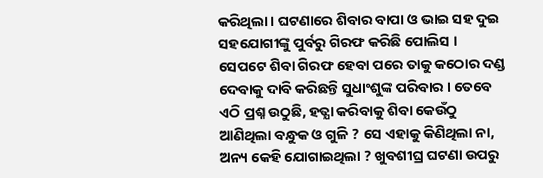କରିଥିଲା । ଘଟଣାରେ ଶିବାର ବାପା ଓ ଭାଇ ସହ ଦୁଇ ସହଯୋଗୀଙ୍କୁ ପୁର୍ବରୁ ଗିରଫ କରିଛି ପୋଲିସ । ସେପଟେ ଶିବା ଗିରଫ ହେବା ପରେ ତାକୁ କଠୋର ଦଣ୍ଡ ଦେବାକୁ ଦାବି କରିଛନ୍ତି ସୁଧାଂଶୁଙ୍କ ପରିବାର । ତେବେ ଏଠି ପ୍ରଶ୍ନ ଉଠୁଛି, ହତ୍ଯା କରିବାକୁ ଶିବା କେଉଁଠୁ ଆଣିଥିଲା ବନ୍ଧୁକ ଓ ଗୁଳି ? ସେ ଏହାକୁ କିଣିଥିଲା ନା, ଅନ୍ୟ କେହି ଯୋଗାଇଥିଲା ? ଖୁବଶୀଘ୍ର ଘଟଣା ଉପରୁ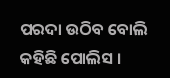ପରଦା ଉଠିବ ବୋଲି କହିଛି ପୋଲିସ ।